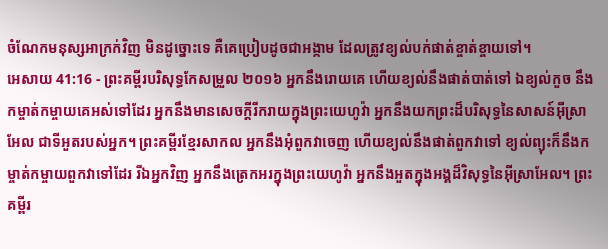ចំណែកមនុស្សអាក្រក់វិញ មិនដូច្នោះទេ គឺគេប្រៀបដូចជាអង្កាម ដែលត្រូវខ្យល់បក់ផាត់ខ្ចាត់ខ្ចាយទៅ។
អេសាយ 41:16 - ព្រះគម្ពីរបរិសុទ្ធកែសម្រួល ២០១៦ អ្នកនឹងរោយគេ ហើយខ្យល់នឹងផាត់បាត់ទៅ ឯខ្យល់កួច នឹងកម្ចាត់កម្ចាយគេអស់ទៅដែរ អ្នកនឹងមានសេចក្ដីរីករាយក្នុងព្រះយេហូវ៉ា អ្នកនឹងយកព្រះដ៏បរិសុទ្ធនៃសាសន៍អ៊ីស្រាអែល ជាទីអួតរបស់អ្នក។ ព្រះគម្ពីរខ្មែរសាកល អ្នកនឹងអុំពួកវាចេញ ហើយខ្យល់នឹងផាត់ពួកវាទៅ ខ្យល់ព្យុះក៏នឹងកម្ចាត់កម្ចាយពួកវាទៅដែរ រីឯអ្នកវិញ អ្នកនឹងត្រេកអរក្នុងព្រះយេហូវ៉ា អ្នកនឹងអួតក្នុងអង្គដ៏វិសុទ្ធនៃអ៊ីស្រាអែល។ ព្រះគម្ពីរ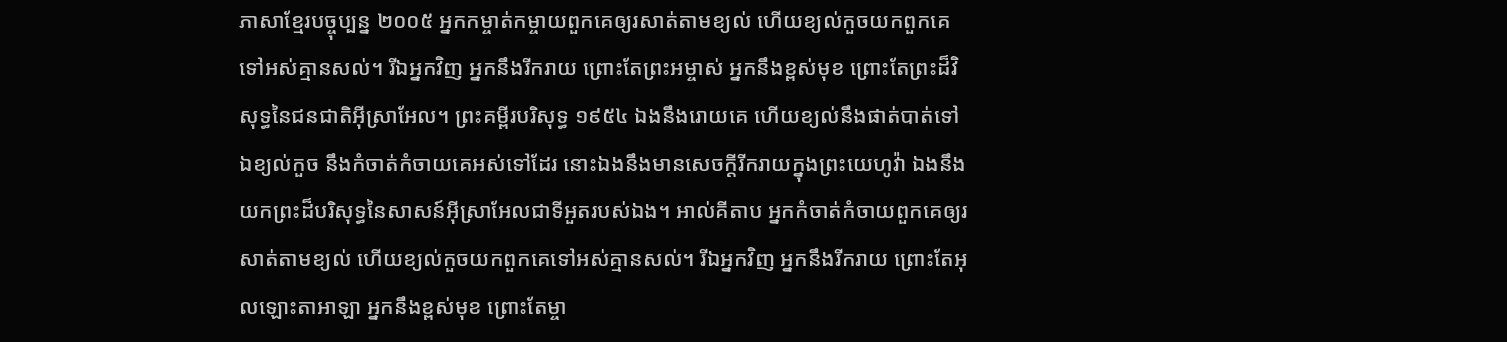ភាសាខ្មែរបច្ចុប្បន្ន ២០០៥ អ្នកកម្ចាត់កម្ចាយពួកគេឲ្យរសាត់តាមខ្យល់ ហើយខ្យល់កួចយកពួកគេទៅអស់គ្មានសល់។ រីឯអ្នកវិញ អ្នកនឹងរីករាយ ព្រោះតែព្រះអម្ចាស់ អ្នកនឹងខ្ពស់មុខ ព្រោះតែព្រះដ៏វិសុទ្ធនៃជនជាតិអ៊ីស្រាអែល។ ព្រះគម្ពីរបរិសុទ្ធ ១៩៥៤ ឯងនឹងរោយគេ ហើយខ្យល់នឹងផាត់បាត់ទៅ ឯខ្យល់កួច នឹងកំចាត់កំចាយគេអស់ទៅដែរ នោះឯងនឹងមានសេចក្ដីរីករាយក្នុងព្រះយេហូវ៉ា ឯងនឹងយកព្រះដ៏បរិសុទ្ធនៃសាសន៍អ៊ីស្រាអែលជាទីអួតរបស់ឯង។ អាល់គីតាប អ្នកកំចាត់កំចាយពួកគេឲ្យរសាត់តាមខ្យល់ ហើយខ្យល់កួចយកពួកគេទៅអស់គ្មានសល់។ រីឯអ្នកវិញ អ្នកនឹងរីករាយ ព្រោះតែអុលឡោះតាអាឡា អ្នកនឹងខ្ពស់មុខ ព្រោះតែម្ចា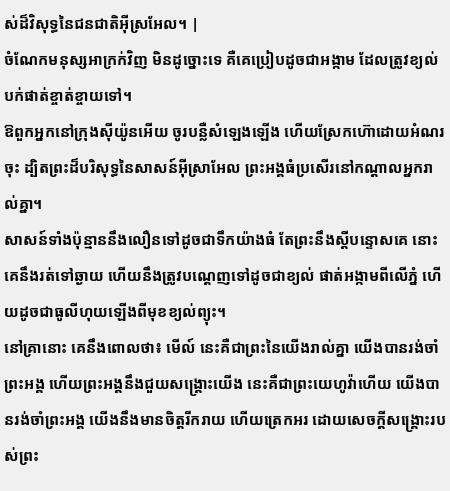ស់ដ៏វិសុទ្ធនៃជនជាតិអ៊ីស្រអែល។ |
ចំណែកមនុស្សអាក្រក់វិញ មិនដូច្នោះទេ គឺគេប្រៀបដូចជាអង្កាម ដែលត្រូវខ្យល់បក់ផាត់ខ្ចាត់ខ្ចាយទៅ។
ឱពួកអ្នកនៅក្រុងស៊ីយ៉ូនអើយ ចូរបន្លឺសំឡេងឡើង ហើយស្រែកហ៊ោដោយអំណរចុះ ដ្បិតព្រះដ៏បរិសុទ្ធនៃសាសន៍អ៊ីស្រាអែល ព្រះអង្គធំប្រសើរនៅកណ្ដាលអ្នករាល់គ្នា។
សាសន៍ទាំងប៉ុន្មាននឹងលឿនទៅដូចជាទឹកយ៉ាងធំ តែព្រះនឹងស្តីបន្ទោសគេ នោះគេនឹងរត់ទៅឆ្ងាយ ហើយនឹងត្រូវបណ្តេញទៅដូចជាខ្យល់ ផាត់អង្កាមពីលើភ្នំ ហើយដូចជាធូលីហុយឡើងពីមុខខ្យល់ព្យុះ។
នៅគ្រានោះ គេនឹងពោលថា៖ មើល៍ នេះគឺជាព្រះនៃយើងរាល់គ្នា យើងបានរង់ចាំព្រះអង្គ ហើយព្រះអង្គនឹងជួយសង្គ្រោះយើង នេះគឺជាព្រះយេហូវ៉ាហើយ យើងបានរង់ចាំព្រះអង្គ យើងនឹងមានចិត្តរីករាយ ហើយត្រេកអរ ដោយសេចក្ដីសង្គ្រោះរបស់ព្រះ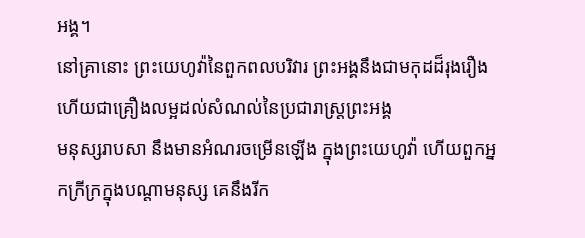អង្គ។
នៅគ្រានោះ ព្រះយេហូវ៉ានៃពួកពលបរិវារ ព្រះអង្គនឹងជាមកុដដ៏រុងរឿង ហើយជាគ្រឿងលម្អដល់សំណល់នៃប្រជារាស្ត្រព្រះអង្គ
មនុស្សរាបសា នឹងមានអំណរចម្រើនឡើង ក្នុងព្រះយេហូវ៉ា ហើយពួកអ្នកក្រីក្រក្នុងបណ្ដាមនុស្ស គេនឹងរីក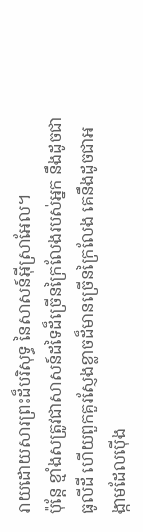រាយដោយសារព្រះដ៏បរិសុទ្ធ នៃសាសន៍អ៊ីស្រាអែល។
ប៉ុន្តែ ខ្មាំងសត្រូវជាសាសន៍ដទៃដ៏ច្រើនក្រៃលែងរបស់អ្នក នឹងដូចជាធូលីដី ហើយពួកគួរស្ញែងខ្លាចដ៏មានច្រើនក្រៃលែង គេនឹងដូចជាអង្កាមដែលប៉ើង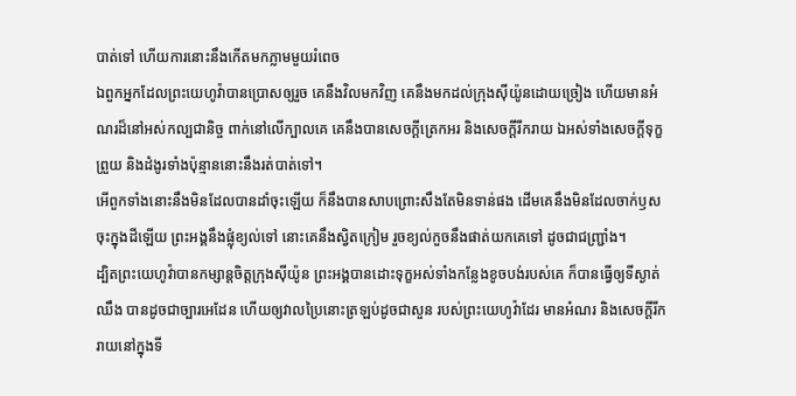បាត់ទៅ ហើយការនោះនឹងកើតមកភ្លាមមួយរំពេច
ឯពួកអ្នកដែលព្រះយេហូវ៉ាបានប្រោសឲ្យរួច គេនឹងវិលមកវិញ គេនឹងមកដល់ក្រុងស៊ីយ៉ូនដោយច្រៀង ហើយមានអំណរដ៏នៅអស់កល្បជានិច្ច ពាក់នៅលើក្បាលគេ គេនឹងបានសេចក្ដីត្រេកអរ និងសេចក្ដីរីករាយ ឯអស់ទាំងសេចក្ដីទុក្ខព្រួយ និងដំងូរទាំងប៉ុន្មាននោះនឹងរត់បាត់ទៅ។
អើពួកទាំងនោះនឹងមិនដែលបានដាំចុះឡើយ ក៏នឹងបានសាបព្រោះសឹងតែមិនទាន់ផង ដើមគេនឹងមិនដែលចាក់ឫសចុះក្នុងដីឡើយ ព្រះអង្គនឹងផ្លុំខ្យល់ទៅ នោះគេនឹងស្វិតក្រៀម រួចខ្យល់កួចនឹងផាត់យកគេទៅ ដូចជាជញ្ជ្រាំង។
ដ្បិតព្រះយេហូវ៉ាបានកម្សាន្តចិត្តក្រុងស៊ីយ៉ូន ព្រះអង្គបានដោះទុក្ខអស់ទាំងកន្លែងខូចបង់របស់គេ ក៏បានធ្វើឲ្យទីស្ងាត់ឈឹង បានដូចជាច្បារអេដែន ហើយឲ្យវាលប្រៃនោះត្រឡប់ដូចជាសួន របស់ព្រះយេហូវ៉ាដែរ មានអំណរ និងសេចក្ដីរីករាយនៅក្នុងទី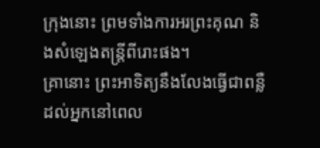ក្រុងនោះ ព្រមទាំងការអរព្រះគុណ និងសំឡេងតន្ត្រីពីរោះផង។
គ្រានោះ ព្រះអាទិត្យនឹងលែងធ្វើជាពន្លឺ ដល់អ្នកនៅពេល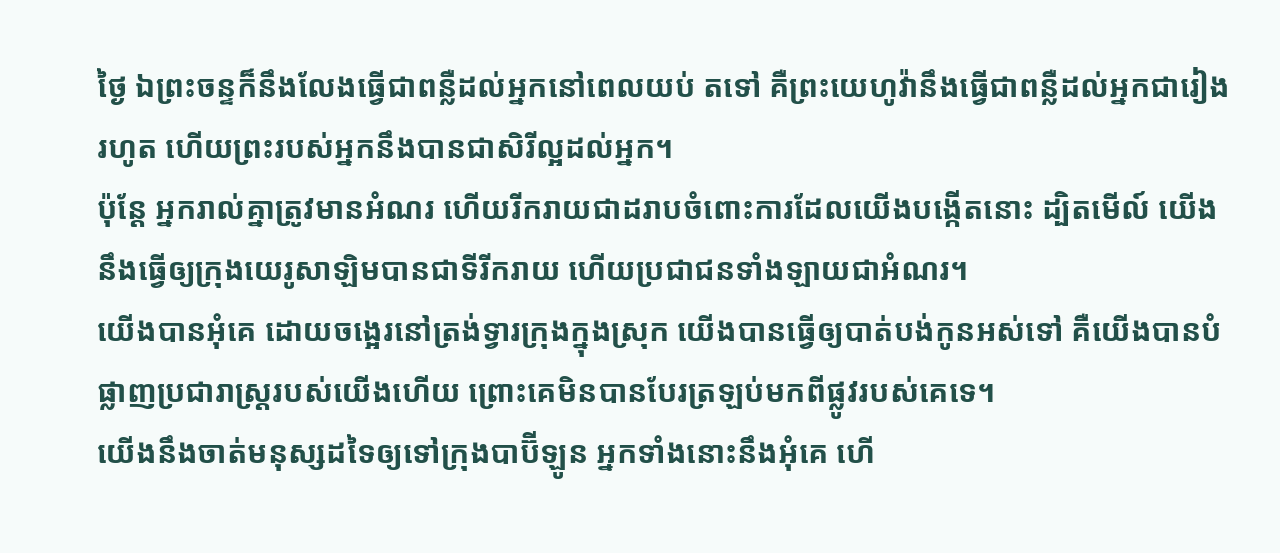ថ្ងៃ ឯព្រះចន្ទក៏នឹងលែងធ្វើជាពន្លឺដល់អ្នកនៅពេលយប់ តទៅ គឺព្រះយេហូវ៉ានឹងធ្វើជាពន្លឺដល់អ្នកជារៀងរហូត ហើយព្រះរបស់អ្នកនឹងបានជាសិរីល្អដល់អ្នក។
ប៉ុន្តែ អ្នករាល់គ្នាត្រូវមានអំណរ ហើយរីករាយជាដរាបចំពោះការដែលយើងបង្កើតនោះ ដ្បិតមើល៍ យើងនឹងធ្វើឲ្យក្រុងយេរូសាឡិមបានជាទីរីករាយ ហើយប្រជាជនទាំងឡាយជាអំណរ។
យើងបានអុំគេ ដោយចង្អេរនៅត្រង់ទ្វារក្រុងក្នុងស្រុក យើងបានធ្វើឲ្យបាត់បង់កូនអស់ទៅ គឺយើងបានបំផ្លាញប្រជារាស្ត្ររបស់យើងហើយ ព្រោះគេមិនបានបែរត្រឡប់មកពីផ្លូវរបស់គេទេ។
យើងនឹងចាត់មនុស្សដទៃឲ្យទៅក្រុងបាប៊ីឡូន អ្នកទាំងនោះនឹងអុំគេ ហើ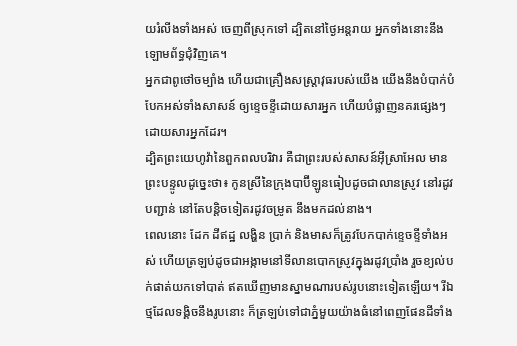យរំលីងទាំងអស់ ចេញពីស្រុកទៅ ដ្បិតនៅថ្ងៃអន្តរាយ អ្នកទាំងនោះនឹងឡោមព័ទ្ធជុំវិញគេ។
អ្នកជាពូថៅចម្បាំង ហើយជាគ្រឿងសស្ត្រាវុធរបស់យើង យើងនឹងបំបាក់បំបែកអស់ទាំងសាសន៍ ឲ្យខ្ទេចខ្ទីដោយសារអ្នក ហើយបំផ្លាញនគរផ្សេងៗ ដោយសារអ្នកដែរ។
ដ្បិតព្រះយេហូវ៉ានៃពួកពលបរិវារ គឺជាព្រះរបស់សាសន៍អ៊ីស្រាអែល មានព្រះបន្ទូលដូច្នេះថា៖ កូនស្រីនៃក្រុងបាប៊ីឡូនធៀបដូចជាលានស្រូវ នៅរដូវបញ្ជាន់ នៅតែបន្តិចទៀតរដូវចម្រូត នឹងមកដល់នាង។
ពេលនោះ ដែក ដីឥដ្ឋ លង្ហិន ប្រាក់ និងមាសក៏ត្រូវបែកបាក់ខ្ទេចខ្ទីទាំងអស់ ហើយត្រឡប់ដូចជាអង្កាមនៅទីលានបោកស្រូវក្នុងរដូវប្រាំង រួចខ្យល់បក់ផាត់យកទៅបាត់ ឥតឃើញមានស្នាមណារបស់រូបនោះទៀតឡើយ។ រីឯថ្មដែលទង្គិចនឹងរូបនោះ ក៏ត្រឡប់ទៅជាភ្នំមួយយ៉ាងធំនៅពេញផែនដីទាំង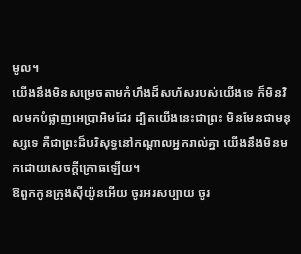មូល។
យើងនឹងមិនសម្រេចតាមកំហឹងដ៏សហ័សរបស់យើងទេ ក៏មិនវិលមកបំផ្លាញអេប្រាអិមដែរ ដ្បិតយើងនេះជាព្រះ មិនមែនជាមនុស្សទេ គឺជាព្រះដ៏បរិសុទ្ធនៅកណ្ដាលអ្នករាល់គ្នា យើងនឹងមិនមកដោយសេចក្ដីក្រោធឡើយ។
ឱពួកកូនក្រុងស៊ីយ៉ូនអើយ ចូរអរសប្បាយ ចូរ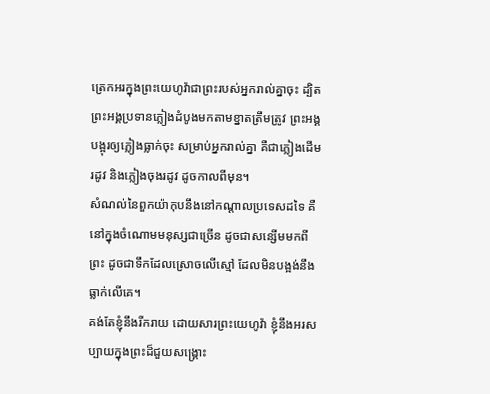ត្រេកអរក្នុងព្រះយេហូវ៉ាជាព្រះរបស់អ្នករាល់គ្នាចុះ ដ្បិតព្រះអង្គប្រទានភ្លៀងដំបូងមកតាមខ្នាតត្រឹមត្រូវ ព្រះអង្គបង្អុរឲ្យភ្លៀងធ្លាក់ចុះ សម្រាប់អ្នករាល់គ្នា គឺជាភ្លៀងដើមរដូវ និងភ្លៀងចុងរដូវ ដូចកាលពីមុន។
សំណល់នៃពួកយ៉ាកុបនឹងនៅកណ្ដាលប្រទេសដទៃ គឺនៅក្នុងចំណោមមនុស្សជាច្រើន ដូចជាសន្សើមមកពីព្រះ ដូចជាទឹកដែលស្រោចលើស្មៅ ដែលមិនបង្អង់នឹងធ្លាក់លើគេ។
គង់តែខ្ញុំនឹងរីករាយ ដោយសារព្រះយេហូវ៉ា ខ្ញុំនឹងអរសប្បាយក្នុងព្រះដ៏ជួយសង្គ្រោះ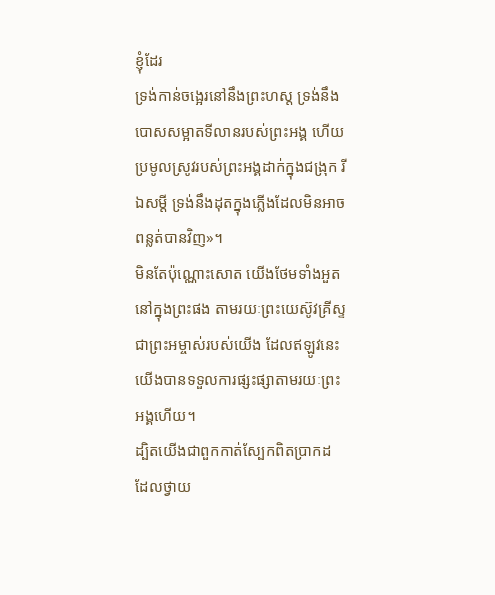ខ្ញុំដែរ
ទ្រង់កាន់ចង្អេរនៅនឹងព្រះហស្ត ទ្រង់នឹងបោសសម្អាតទីលានរបស់ព្រះអង្គ ហើយប្រមូលស្រូវរបស់ព្រះអង្គដាក់ក្នុងជង្រុក រីឯសម្ដី ទ្រង់នឹងដុតក្នុងភ្លើងដែលមិនអាចពន្លត់បានវិញ»។
មិនតែប៉ុណ្ណោះសោត យើងថែមទាំងអួតនៅក្នុងព្រះផង តាមរយៈព្រះយេស៊ូវគ្រីស្ទ ជាព្រះអម្ចាស់របស់យើង ដែលឥឡូវនេះ យើងបានទទួលការផ្សះផ្សាតាមរយៈព្រះអង្គហើយ។
ដ្បិតយើងជាពួកកាត់ស្បែកពិតប្រាកដ ដែលថ្វាយ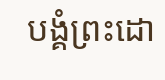បង្គំព្រះដោ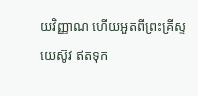យវិញ្ញាណ ហើយអួតពីព្រះគ្រីស្ទយេស៊ូវ ឥតទុក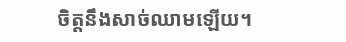ចិត្តនឹងសាច់ឈាមឡើយ។